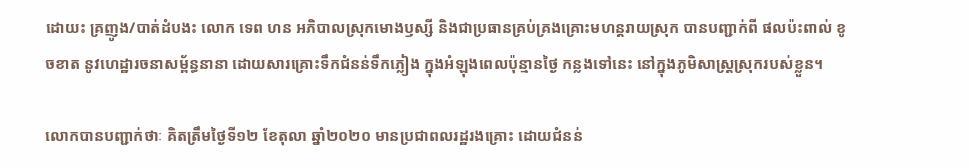ដោយះ គ្រញូង/បាត់ដំបងះ លោក ទេព ហន អភិបាលស្រុកមោងឫស្សី និងជាប្រធានគ្រប់គ្រងគ្រោះមហន្តរាយស្រុក បានបញ្ជាក់ពី ផលប៉ះពាល់ ខូចខាត នូវហេដ្ឋារចនាសម្ព័ន្ធនានា ដោយសារគ្រោះទឹកជំនន់ទឹកភ្លៀង ក្នុងអំឡុងពេលប៉ុន្មានថ្ងៃ កន្លងទៅនេះ នៅក្នុងភូមិសាស្ត្រស្រុករបស់ខ្លួន។

លោកបានបញ្ជាក់ថាៈ គិតត្រឹមថ្ងៃទី១២ ខែតុលា ឆ្នាំ២០២០ មានប្រជាពលរដ្ឋរងគ្រោះ ដោយជំនន់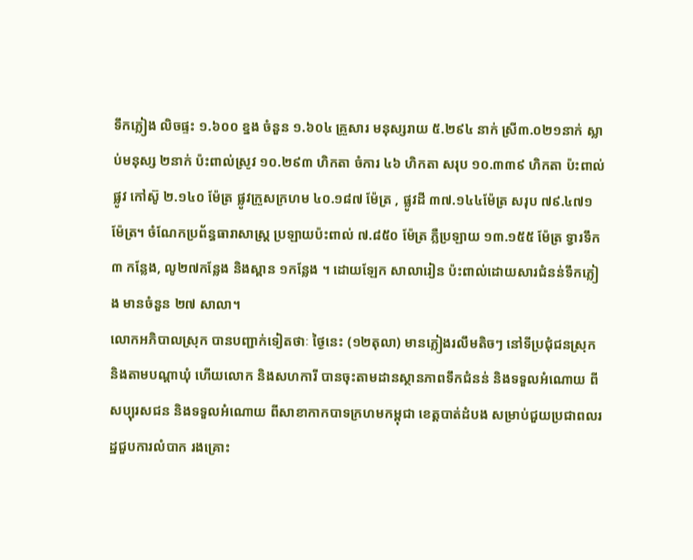ទឹកភ្លៀង លិចផ្ទះ ១.៦០០ ខ្នង ចំនួន ១.៦០៤ គ្រួសារ មនុស្សរាយ ៥.២៩៤ នាក់ ស្រី៣.០២១នាក់ ស្លាប់មនុស្ស ២នាក់ ប៉ះពាល់ស្រូវ ១០.២៩៣ ហិកតា ចំការ ៤៦ ហិកតា សរុប ១០.៣៣៩ ហិកតា ប៉ះពាល់ផ្លូវ កៅស៊ូ ២.១៤០ ម៉ែត្រ ផ្លូវក្រួសក្រហម ៤០.១៨៧ ម៉ែត្រ , ផ្លូវដី ៣៧.១៤៤ម៉ែត្រ សរុប ៧៩.៤៧១ ម៉ែត្រ។ ចំណែកប្រព័ន្ធធារាសាស្ត្រ ប្រឡាយប៉ះពាល់ ៧.៨៥០ ម៉ែត្រ ភ្លឺប្រឡាយ ១៣.១៥៥ ម៉ែត្រ ទ្វារទឹក ៣ កន្លែង, លូ២៧កន្លែង និងស្ពាន ១កន្លែង ។ ដោយឡែក សាលារៀន ប៉ះពាល់ដោយសារជំនន់ទឹកភ្លៀង មានចំនួន ២៧ សាលា។
លោកអភិបាលស្រុក បានបញ្ជាក់ទៀតថាៈ ថ្ងៃនេះ (១២តុលា) មានភ្លៀងរលឹមតិចៗ នៅទីប្រជុំជនស្រុក និងតាមបណ្តាឃុំ ហើយលោក និងសហការី បានចុះតាមដានស្ថានភាពទឹកជំនន់ និងទទួលអំណោយ ពីសប្បុរសជន និងទទួលអំណោយ ពីសាខាកាកបាទក្រហមកម្ពុជា ខេត្តបាត់ដំបង សម្រាប់ជួយប្រជាពលរ ដ្ឋជួបការលំបាក រងគ្រោះ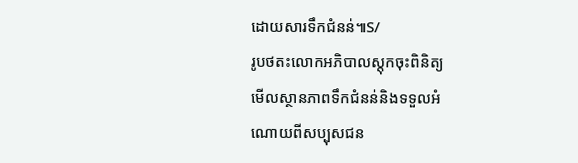ដោយសារទឹកជំនន់៕S/
រូបថតះលោកអភិបាលស្តុកចុះពិនិត្យ
មើលស្ថានភាពទឹកជំនន់និងទទួលអំ
ណោយពីសប្បុសជន